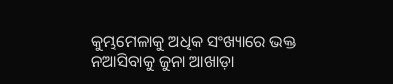କୁମ୍ଭମେଳାକୁ ଅଧିକ ସଂଖ୍ୟାରେ ଭକ୍ତ ନଆସିବାକୁ ଜୁନା ଆଖାଡ଼ା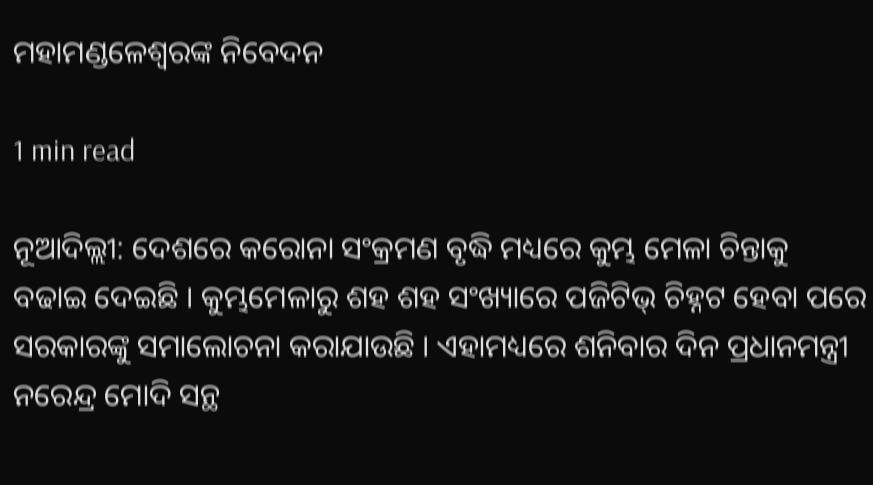ମହାମଣ୍ଡଳେଶ୍ୱରଙ୍କ ନିବେଦନ

1 min read

ନୂଆଦିଲ୍ଲୀ: ଦେଶରେ କରୋନା ସଂକ୍ରମଣ ବୃଦ୍ଧି ମଧ୍ୟରେ କୁମ୍ଭ ମେଳା ଚିନ୍ତାକୁ ବଢାଇ ଦେଇଛି । କୁମ୍ଭମେଳାରୁ ଶହ ଶହ ସଂଖ୍ୟାରେ ପଜିଟିଭ୍ ଚିହ୍ନଟ ହେବା ପରେ ସରକାରଙ୍କୁ ସମାଲୋଚନା କରାଯାଉଛି । ଏହାମଧ୍ୟରେ ଶନିବାର ଦିନ ପ୍ରଧାନମନ୍ତ୍ରୀ ନରେନ୍ଦ୍ର ମୋଦି ସନ୍ଥ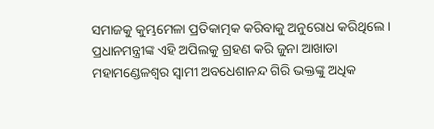ସମାଜକୁ କୁମ୍ଭମେଳା ପ୍ରତିକାତ୍ମକ କରିବାକୁ ଅନୁରୋଧ କରିଥିଲେ । ପ୍ରଧାନମନ୍ତ୍ରୀଙ୍କ ଏହି ଅପିଲକୁ ଗ୍ରହଣ କରି ଜୁନା ଆଖାଡା ମହାମଣ୍ଡେଳଶ୍ୱର ସ୍ୱାମୀ ଅବଧେଶାନନ୍ଦ ଗିରି ଭକ୍ତଙ୍କୁ ଅଧିକ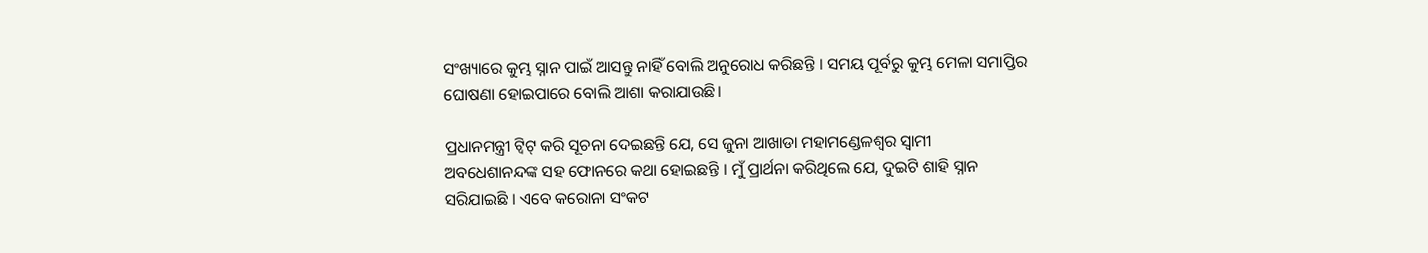ସଂଖ୍ୟାରେ କୁମ୍ଭ ସ୍ନାନ ପାଇଁ ଆସନ୍ତୁ ନାହିଁ ବୋଲି ଅନୁରୋଧ କରିଛନ୍ତି । ସମୟ ପୂର୍ବରୁ କୁମ୍ଭ ମେଳା ସମାପ୍ତିର ଘୋଷଣା ହୋଇପାରେ ବୋଲି ଆଶା କରାଯାଉଛି।

ପ୍ରଧାନମନ୍ତ୍ରୀ ଟ୍ୱିଟ୍ କରି ସୂଚନା ଦେଇଛନ୍ତି ଯେ, ସେ ଜୁନା ଆଖାଡା ମହାମଣ୍ଡେଳଶ୍ୱର ସ୍ୱାମୀ ଅବଧେଶାନନ୍ଦଙ୍କ ସହ ଫୋନରେ କଥା ହୋଇଛନ୍ତି । ମୁଁ ପ୍ରାର୍ଥନା କରିଥିଲେ ଯେ, ଦୁଇଟି ଶାହି ସ୍ନାନ ସରିଯାଇଛି । ଏବେ କରୋନା ସଂକଟ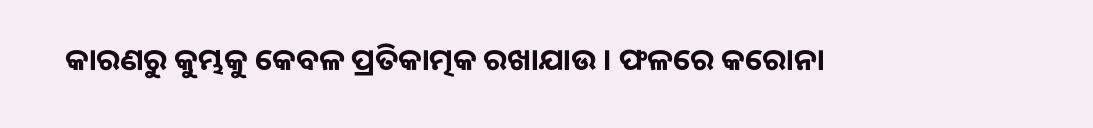କାରଣରୁ କୁମ୍ଭକୁ କେବଳ ପ୍ରତିକାତ୍ମକ ରଖାଯାଉ । ଫଳରେ କରୋନା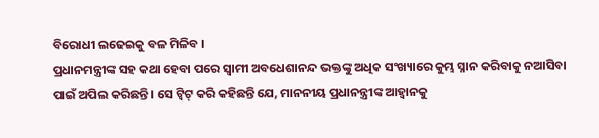ବିରୋଧୀ ଲଢେଇକୁ ବଳ ମିଳିବ ।
ପ୍ରଧାନମନ୍ତ୍ରୀଙ୍କ ସହ କଥା ହେବା ପରେ ସ୍ୱାମୀ ଅବଧେଶାନନ୍ଦ ଭକ୍ତଙ୍କୁ ଅଧିକ ସଂଖ୍ୟାରେ କୁମ୍ଭ ସ୍ନାନ କରିବାକୁ ନଆସିବା ପାଇଁ ଅପିଲ କରିଛନ୍ତି । ସେ ଟ୍ୱିଟ୍ କରି କହିଛନ୍ତି ଯେ, ମାନନୀୟ ପ୍ରଧାନନ୍ତ୍ରୀଙ୍କ ଆହ୍ୱାନକୁ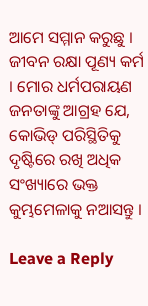ଆମେ ସମ୍ମାନ କରୁଛୁ । ଜୀବନ ରକ୍ଷା ପୂଣ୍ୟ କର୍ମ । ମୋର ଧର୍ମପରାୟଣ ଜନତାଙ୍କୁ ଆଗ୍ରହ ଯେ, କୋଭିଡ୍ ପରିସ୍ଥିତିକୁ ଦୃଷ୍ଟିରେ ରଖି ଅଧିକ ସଂଖ୍ୟାରେ ଭକ୍ତ କୁମ୍ଭମେଳାକୁ ନଆସନ୍ତୁ ।

Leave a Reply